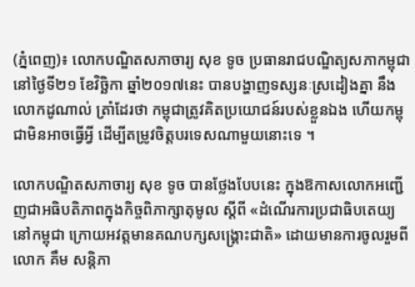(ភ្នំពេញ)៖ លោកបណ្ឌិតសភាចារ្យ សុខ ទូច ប្រធានរាជបណ្ឌិត្យសភាកម្ពុជា នៅថ្ងៃទី២១ ខែវិច្ឆិកា ឆ្នាំ២០១៧នេះ បានបង្ហាញទស្សនៈស្រដៀងគ្នា នឹងលោកដូណាល់ ត្រាំដែរថា កម្ពុជាត្រូវគិតប្រយោជន៍របស់ខ្លួនឯង ហើយកម្ពុជាមិនអាចធ្វើអ្វី ដើម្បីតម្រូវចិត្តបរទេសណាមួយនោះទេ ។

លោកបណ្ឌិតសភាចារ្យ សុខ ទូច បានថ្លែងបែបនេះ ក្នុងឱកាសលោកអញ្ជើញជាអធិបតិភាពក្នុងកិច្ចពិភាក្សាតុមូល ស្ដីពី «ដំណើរការប្រជាធិបតេយ្យ នៅកម្ពុជា ក្រោយអវត្តមានគណបក្សសង្គ្រោះជាតិ» ដោយមានការចូលរួមពីលោក គឹម សន្តិភា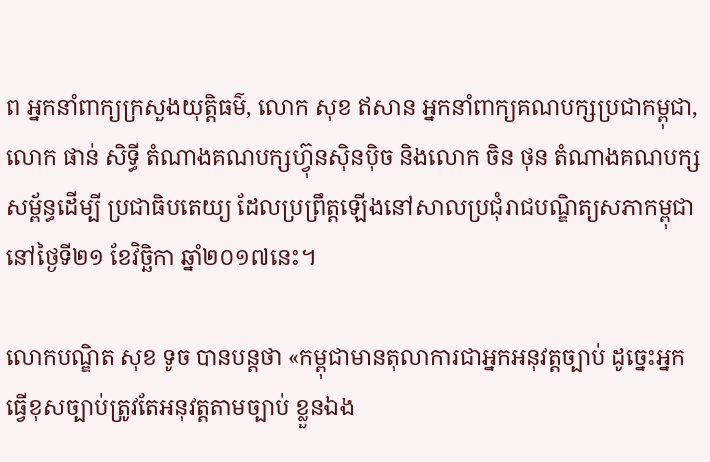ព អ្នកនាំពាក្យក្រសួងយុត្តិធម៌, លោក សុខ ឥសាន អ្នកនាំពាក្យគណបក្សប្រជាកម្ពុជា, លោក ផាន់ សិទ្ធី តំណាងគណបក្សហ្វ៊ុនស៊ិនប៉ិច និងលោក ចិន ថុន តំណាងគណបក្សសម្ព័ន្ធដើម្បី ប្រជាធិបតេយ្យ ដែលប្រព្រឹត្តឡើងនៅសាលប្រជុំរាជបណ្ឌិត្យសភាកម្ពុជា នៅថ្ងៃទី២១ ខែវិច្ឆិកា ឆ្នាំ២០១៧នេះ។

លោកបណ្ឌិត សុខ ទូច បានបន្តថា «កម្ពុជាមានតុលាការជាអ្នកអនុវត្តច្បាប់ ដូច្នេះអ្នកធ្វើខុសច្បាប់ត្រូវតែអនុវត្តតាមច្បាប់ ខ្លួនឯង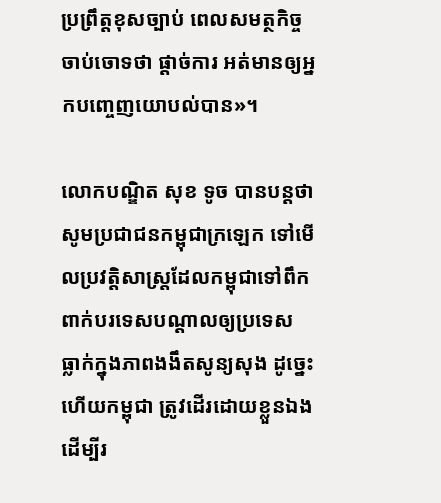ប្រព្រឹត្តខុសច្បាប់ ពេលសមត្ថកិច្ចចាប់ចោទថា ផ្តាច់ការ អត់មានឲ្យអ្នកបញ្ចេញយោបល់បាន»។

លោកបណ្ឌិត សុខ ទូច បានបន្តថា សូមប្រជាជនកម្ពុជាក្រឡេក ទៅមើលប្រវត្តិសាស្ត្រដែលកម្ពុជាទៅពឹកពាក់បរទេសបណ្តាលឲ្យប្រទេស ធ្លាក់ក្នុងភាពងងឹតសូន្យសុង ដូច្នេះហើយកម្ពុជា ត្រូវដើរដោយខ្លួនឯងដើម្បីរ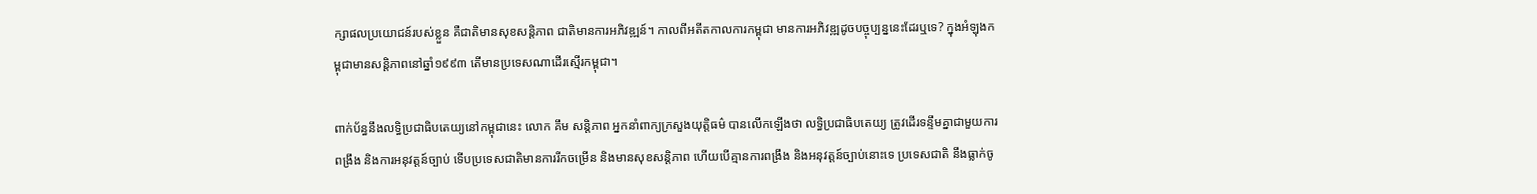ក្សាផលប្រយោជន៍របស់ខ្លួន គឺជាតិមានសុខសន្តិភាព ជាតិមានការអភិវឌ្ឍន៍។ កាលពីអតីតកាលការកម្ពុជា មានការអភិវឌ្ឍដូចបច្ចុប្បន្ននេះដែរឬទេ? ក្នុងអំឡុងកម្ពុជាមានសន្តិភាពនៅឆ្នាំ១៩៩៣ តើមានប្រទេសណាដើរស្មើរកម្ពុជា។

ពាក់ប័ន្ធនឹងលទ្ធិប្រជាធិបតេយ្យនៅកម្ពុជានេះ លោក គឹម សន្តិភាព អ្នកនាំពាក្យក្រសួងយុត្តិធម៌ បានលើកឡើងថា លទ្ធិប្រជាធិបតេយ្យ ត្រូវដើរទន្ទឹមគ្នាជាមួយការពង្រឹង និងការអនុវត្តន៍ច្បាប់ ទើបប្រទេសជាតិមានការរីកចម្រើន និងមានសុខសន្តិភាព ហើយបើគ្មានការពង្រឹង និងអនុវត្តន៍ច្បាប់នោះទេ ប្រទេសជាតិ នឹងធ្លាក់ចូ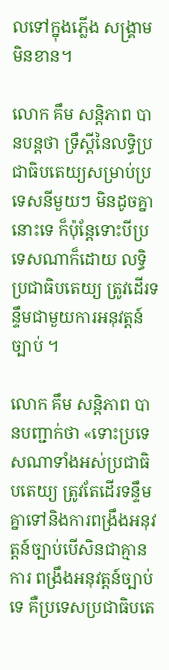លទៅក្នុងភ្លើង សង្គ្រាមមិនខាន។

លោក គឹម សន្តិភាព បានបន្តថា ទ្រឹស្ដីនៃលទ្ធិប្រជាធិបតេយ្យសម្រាប់ប្រទេសនីមួយៗ មិនដូចគ្នានោះទេ ក៏ប៉ុន្តែទោះបីប្រទេសណាក៏ដោយ លទ្ធិប្រជាធិបតេយ្យ ត្រូវដើរទន្ទឹមជាមួយការអនុវត្តន៍ច្បាប់ ។

លោក គឹម សន្តិភាព បានបញ្ជាក់ថា «ទោះប្រទេសណាទាំងអស់ប្រជាធិបតេយ្យ ត្រូវតែដើរទន្ទឹមគ្នាទៅនិងការពង្រឹងអនុវត្តន៍ច្បាប់បើសិនជាគ្មានការ ពង្រឹងអនុវត្តន៍ច្បាប់ទេ គឺប្រទេសប្រជាធិបតេ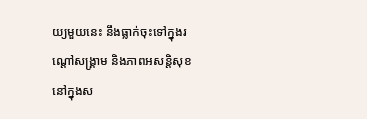យ្យមួយនេះ នឹងធ្លាក់ចុះទៅក្នុងរណ្ដៅសង្គ្រាម និងភាពអសន្តិសុខនៅក្នុងស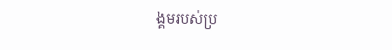ង្គមរបស់ប្រ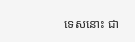ទេសនោះ ជា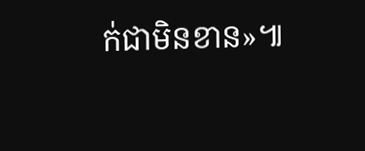ក់ជាមិនខាន»៕